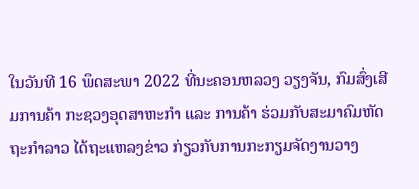ໃນວັນທີ 16 ພຶດສະພາ 2022 ທີ່ນະຄອນຫລວງ ວຽງຈັນ, ກົມສົ່ງເສີມການຄ້າ ກະຊວງອຸດສາຫະກໍາ ແລະ ການຄ້າ ຮ່ວມກັບສະມາຄົມຫັດຖະກຳລາວ ໄດ້ຖະແຫລງຂ່າວ ກ່ຽວກັບການກະກຽມຈັດງານວາງ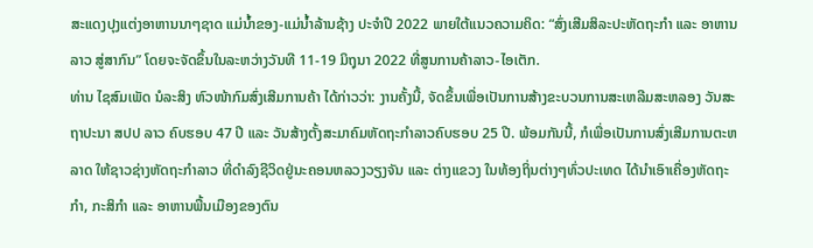ສະແດງປຸງແຕ່ງອາຫານນາໆຊາດ ແມ່ນໍ້າຂອງ-ແມ່ນ້ຳລ້ານຊ້າງ ປະຈຳປີ 2022 ພາຍໃຕ້ແນວຄວາມຄິດ: “ສົ່ງເສີມສິລະປະຫັດຖະກຳ ແລະ ອາຫານລາວ ສູ່ສາກົນ” ໂດຍຈະຈັດຂຶ້ນໃນລະຫວ່າງວັນທີ 11-19 ມິຖຸນາ 2022 ທີ່ສູນການຄ້າລາວ-ໄອເຕັກ.
ທ່ານ ໄຊສົມເພັດ ນໍລະສິງ ຫົວໜ້າກົມສົ່ງເສີມການຄ້າ ໄດ້ກ່າວວ່າ: ງານຄັ້ງນີ້, ຈັດຂຶ້ນເພື່ອເປັນການສ້າງຂະບວນການສະເຫລີມສະຫລອງ ວັນສະຖາປະນາ ສປປ ລາວ ຄົບຮອບ 47 ປີ ແລະ ວັນສ້າງຕັ້ງສະມາຄົມຫັດຖະກຳລາວຄົບຮອບ 25 ປີ. ພ້ອມກັນນີ້, ກໍເພື່ອເປັນການສົ່ງເສີມການຕະຫລາດ ໃຫ້ຊາວຊ່າງຫັດຖະກຳລາວ ທີ່ດຳລົງຊີວິດຢູ່ນະຄອນຫລວງວຽງຈັນ ແລະ ຕ່າງແຂວງ ໃນທ້ອງຖິ່ນຕ່າງໆທົ່ວປະເທດ ໄດ້ນຳເອົາເຄື່ອງຫັດຖະກຳ, ກະສິກຳ ແລະ ອາຫານພື້ນເມືອງຂອງຕົນ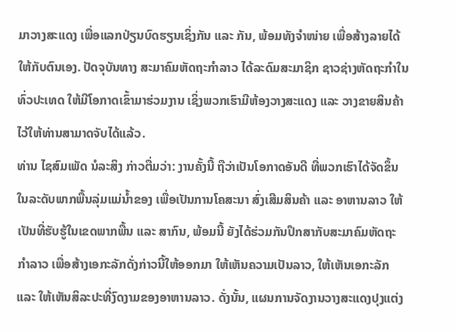ມາວາງສະແດງ ເພື່ອແລກປ່ຽນບົດຮຽນເຊິ່ງກັນ ແລະ ກັນ, ພ້ອມທັງຈຳໜ່າຍ ເພື່ອສ້າງລາຍໄດ້ໃຫ້ກັບຕົນເອງ. ປັດຈຸບັນທາງ ສະມາຄົມຫັດຖະກຳລາວ ໄດ້ລະດົມສະມາຊິກ ຊາວຊ່າງຫັດຖະກຳໃນທົ່ວປະເທດ ໃຫ້ມີໂອກາດເຂົ້າມາຮ່ວມງານ ເຊິ່ງພວກເຮົາມີຫ້ອງວາງສະແດງ ແລະ ວາງຂາຍສິນຄ້າ ໄວ້ໃຫ້ທ່ານສາມາດຈັບໄດ້ແລ້ວ.
ທ່ານ ໄຊສົມເພັດ ນໍລະສິງ ກ່າວຕື່ມວ່າ: ງານຄັ້ງນີ້ ຖືວ່າເປັນໂອກາດອັນດີ ທີ່ພວກເຮົາໄດ້ຈັດຂຶ້ນໃນລະດັບພາກພື້ນລຸ່ມແມ່ນໍ້າຂອງ ເພື່ອເປັນການໂຄສະນາ ສົ່ງເສີມສິນຄ້າ ແລະ ອາຫານລາວ ໃຫ້ເປັນທີ່ຮັບຮູ້ໃນເຂດພາກພື້ນ ແລະ ສາກົນ, ພ້ອມນີ້ ຍັງໄດ້ຮ່ວມກັນປຶກສາກັບສະມາຄົມຫັດຖະກຳລາວ ເພື່ອສ້າງເອກະລັກດັ່ງກ່າວນີ້ໃຫ້ອອກມາ ໃຫ້ເຫັນຄວາມເປັນລາວ, ໃຫ້ເຫັນເອກະລັກ ແລະ ໃຫ້ເຫັນສິລະປະທີ່ງົດງາມຂອງອາຫານລາວ. ດັ່ງນັ້ນ, ແຜນການຈັດງານວາງສະແດງປຸງແຕ່ງ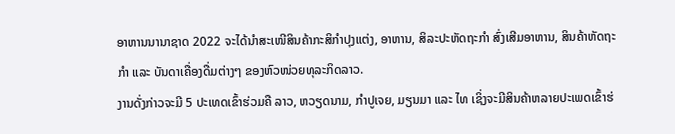ອາຫານນານາຊາດ 2022 ຈະໄດ້ນໍາສະເໜີສິນຄ້າກະສິກໍາປຸງແຕ່ງ, ອາຫານ, ສິລະປະຫັດຖະກຳ ສົ່ງເສີມອາຫານ, ສິນຄ້າຫັດຖະກຳ ແລະ ບັນດາເຄື່ອງດື່ມຕ່າງໆ ຂອງຫົວໜ່ວຍທຸລະກິດລາວ.
ງານດັ່ງກ່າວຈະມີ 5 ປະເທດເຂົ້າຮ່ວມຄື ລາວ, ຫວຽດນາມ, ກໍາປູເຈຍ, ມຽນມາ ແລະ ໄທ ເຊິ່ງຈະມີສິນຄ້າຫລາຍປະເພດເຂົ້າຮ່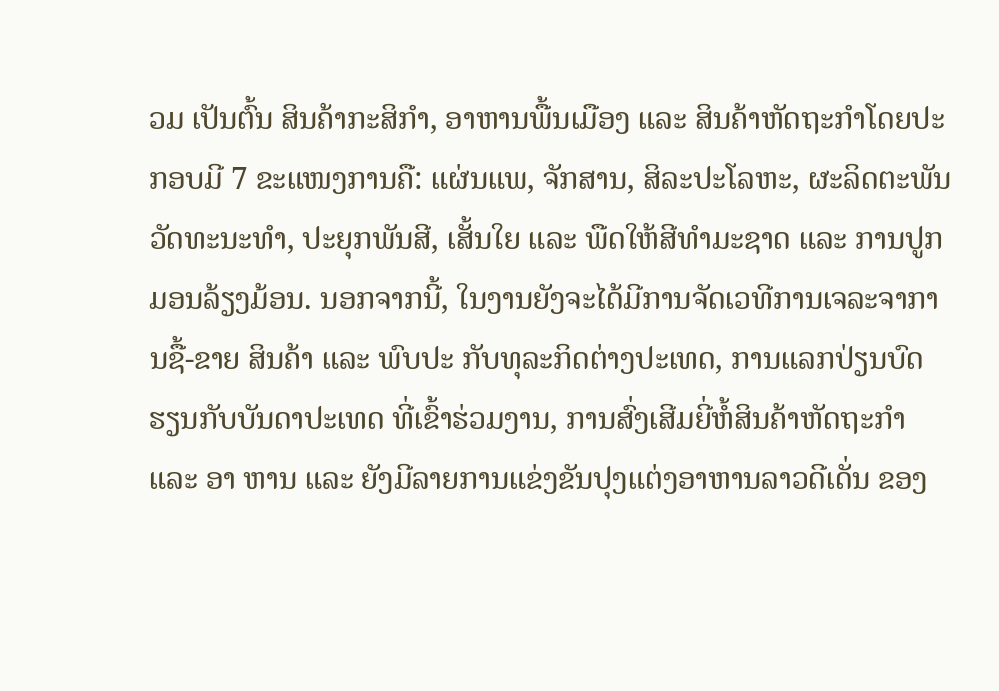ວມ ເປັນຕົ້ນ ສິນຄ້າກະສິກຳ, ອາຫານພື້ນເມືອງ ແລະ ສິນຄ້າຫັດຖະກໍາໂດຍປະກອບມີ 7 ຂະແໜງການຄື: ແຜ່ນແພ, ຈັກສານ, ສິລະປະໂລຫະ, ຜະລິດຕະພັນວັດທະນະທຳ, ປະຍຸກພັນສີ, ເສັ້ນໃຍ ແລະ ພືດໃຫ້ສີທໍາມະຊາດ ແລະ ການປູກມອນລ້ຽງມ້ອນ. ນອກຈາກນີ້, ໃນງານຍັງຈະໄດ້ມີການຈັດເວທີການເຈລະຈາການຊື້-ຂາຍ ສິນຄ້າ ແລະ ພົບປະ ກັບທຸລະກິດຕ່າງປະເທດ, ການແລກປ່ຽນບົດຮຽນກັບບັນດາປະເທດ ທີ່ເຂົ້າຮ່ວມງານ, ການສົ່ງເສີມຍີ່ຫໍ້ສິນຄ້າຫັດຖະກຳ ແລະ ອາ ຫານ ແລະ ຍັງມີລາຍການແຂ່ງຂັນປຸງແຕ່ງອາຫານລາວດີເດັ່ນ ຂອງ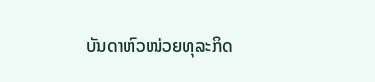ບັນດາຫົວໜ່ວຍທຸລະກິດ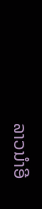ລາວນຳອີ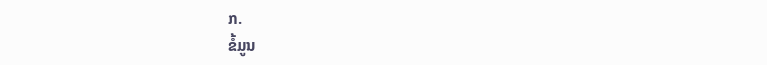ກ.
ຂໍ້ມູນ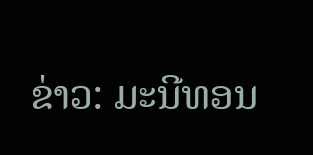ຂ່າວ: ມະນີທອນ